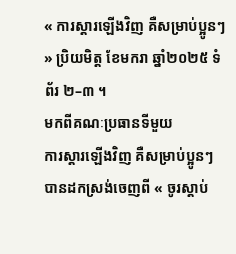« ការស្ដារឡើងវិញ គឺសម្រាប់ប្អូនៗ » ប្រិយមិត្ដ ខែមករា ឆ្នាំ២០២៥ ទំព័រ ២–៣ ។
មកពីគណៈប្រធានទីមួយ
ការស្ដារឡើងវិញ គឺសម្រាប់ប្អូនៗ
បានដកស្រង់ចេញពី « ចូរស្ដាប់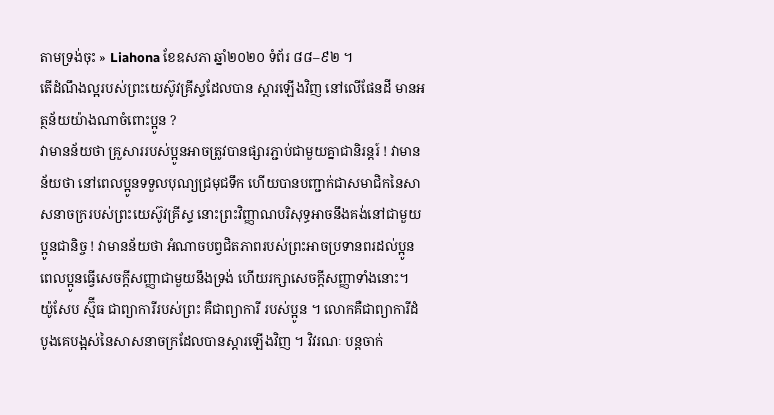តាមទ្រង់ចុះ » Liahona ខែឧសភា ឆ្នាំ២០២០ ទំព័រ ៨៨–៩២ ។
តើដំណឹងល្អរបស់ព្រះយេស៊ូវគ្រីស្ទដែលបាន ស្ដារឡើងវិញ នៅលើផែនដី មានអត្ថន័យយ៉ាងណាចំពោះប្អូន ?
វាមានន័យថា គ្រួសាររបស់ប្អូនអាចត្រូវបានផ្សារភ្ជាប់ជាមួយគ្នាជានិរន្ដរ៍ ! វាមានន័យថា នៅពេលប្អូនទទួលបុណ្យជ្រមុជទឹក ហើយបានបញ្ជាក់ជាសមាជិកនៃសាសនាចក្ររបស់ព្រះយេស៊ូវគ្រីស្ទ នោះព្រះវិញ្ញាណបរិសុទ្ធអាចនឹងគង់នៅជាមួយប្អូនជានិច្ច ! វាមានន័យថា អំណាចបព្វជិតភាពរបស់ព្រះអាចប្រទានពរដល់ប្អូន ពេលប្អូនធ្វើសេចក្ដីសញ្ញាជាមួយនឹងទ្រង់ ហើយរក្សាសេចក្ដីសញ្ញាទាំងនោះ។
យ៉ូសែប ស្ម៊ីធ ជាព្យាការីរបស់ព្រះ គឺជាព្យាការី របស់ប្អូន ។ លោកគឺជាព្យាការីដំបូងគេបង្អស់នៃសាសនាចក្រដែលបានស្ដារឡើងវិញ ។ វិវរណៈ បន្ដចាក់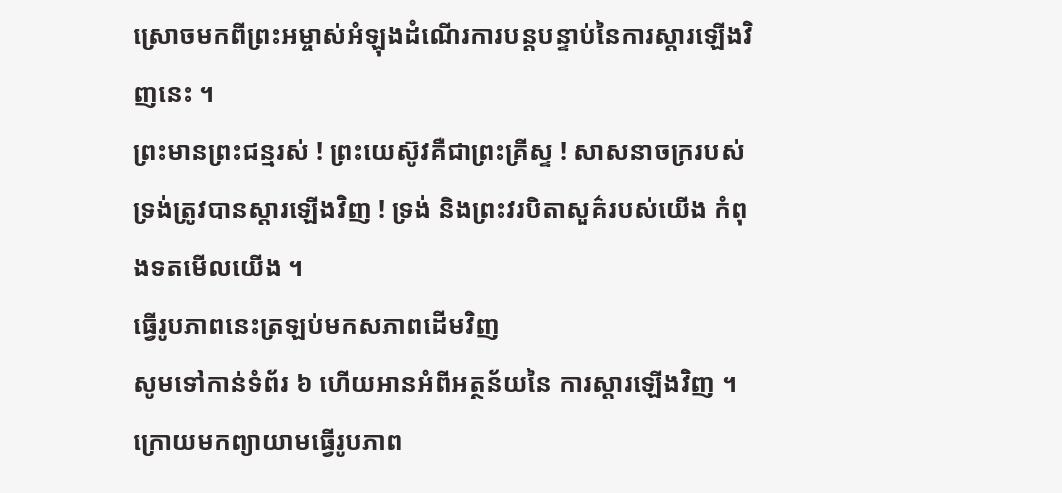ស្រោចមកពីព្រះអម្ចាស់អំឡុងដំណើរការបន្ដបន្ទាប់នៃការស្ដារឡើងវិញនេះ ។
ព្រះមានព្រះជន្មរស់ ! ព្រះយេស៊ូវគឺជាព្រះគ្រីស្ទ ! សាសនាចក្ររបស់ទ្រង់ត្រូវបានស្តារឡើងវិញ ! ទ្រង់ និងព្រះវរបិតាសួគ៌របស់យើង កំពុងទតមើលយើង ។
ធ្វើរូបភាពនេះត្រឡប់មកសភាពដើមវិញ
សូមទៅកាន់ទំព័រ ៦ ហើយអានអំពីអត្ថន័យនៃ ការស្ដារឡើងវិញ ។ ក្រោយមកព្យាយាមធ្វើរូបភាព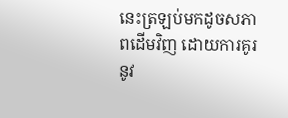នេះត្រឡប់មកដូចសភាពដើមវិញ ដោយការគូរនូវ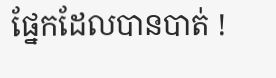ផ្នែកដែលបានបាត់ !